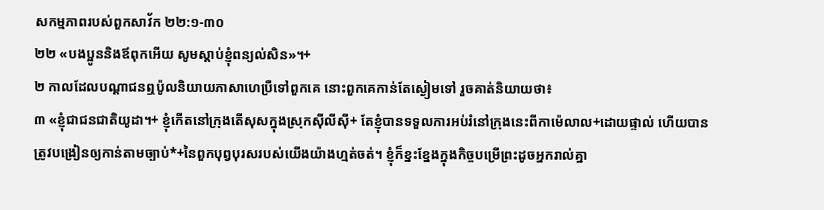សកម្មភាពរបស់ពួកសាវ័ក ២២:១-៣០
២២ «បងប្អូននិងឪពុកអើយ សូមស្ដាប់ខ្ញុំពន្យល់សិន»។+
២ កាលដែលបណ្ដាជនឮប៉ូលនិយាយភាសាហេប្រឺទៅពួកគេ នោះពួកគេកាន់តែស្ងៀមទៅ រួចគាត់និយាយថា៖
៣ «ខ្ញុំជាជនជាតិយូដា។+ ខ្ញុំកើតនៅក្រុងតើសុសក្នុងស្រុកស៊ីលីស៊ី+ តែខ្ញុំបានទទួលការអប់រំនៅក្រុងនេះពីកាម៉េលាល+ដោយផ្ទាល់ ហើយបានត្រូវបង្រៀនឲ្យកាន់តាមច្បាប់*+នៃពួកបុព្វបុរសរបស់យើងយ៉ាងហ្មត់ចត់។ ខ្ញុំក៏ខ្នះខ្នែងក្នុងកិច្ចបម្រើព្រះដូចអ្នករាល់គ្នា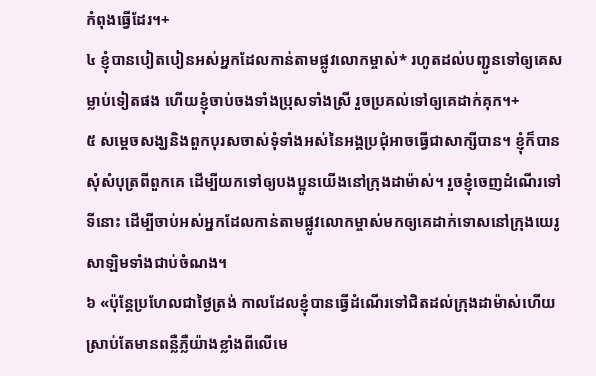កំពុងធ្វើដែរ។+
៤ ខ្ញុំបានបៀតបៀនអស់អ្នកដែលកាន់តាមផ្លូវលោកម្ចាស់* រហូតដល់បញ្ជូនទៅឲ្យគេសម្លាប់ទៀតផង ហើយខ្ញុំចាប់ចងទាំងប្រុសទាំងស្រី រួចប្រគល់ទៅឲ្យគេដាក់គុក។+
៥ សម្ដេចសង្ឃនិងពួកបុរសចាស់ទុំទាំងអស់នៃអង្គប្រជុំអាចធ្វើជាសាក្សីបាន។ ខ្ញុំក៏បានសុំសំបុត្រពីពួកគេ ដើម្បីយកទៅឲ្យបងប្អូនយើងនៅក្រុងដាម៉ាស់។ រួចខ្ញុំចេញដំណើរទៅទីនោះ ដើម្បីចាប់អស់អ្នកដែលកាន់តាមផ្លូវលោកម្ចាស់មកឲ្យគេដាក់ទោសនៅក្រុងយេរូសាឡិមទាំងជាប់ចំណង។
៦ «ប៉ុន្តែប្រហែលជាថ្ងៃត្រង់ កាលដែលខ្ញុំបានធ្វើដំណើរទៅជិតដល់ក្រុងដាម៉ាស់ហើយ ស្រាប់តែមានពន្លឺភ្លឺយ៉ាងខ្លាំងពីលើមេ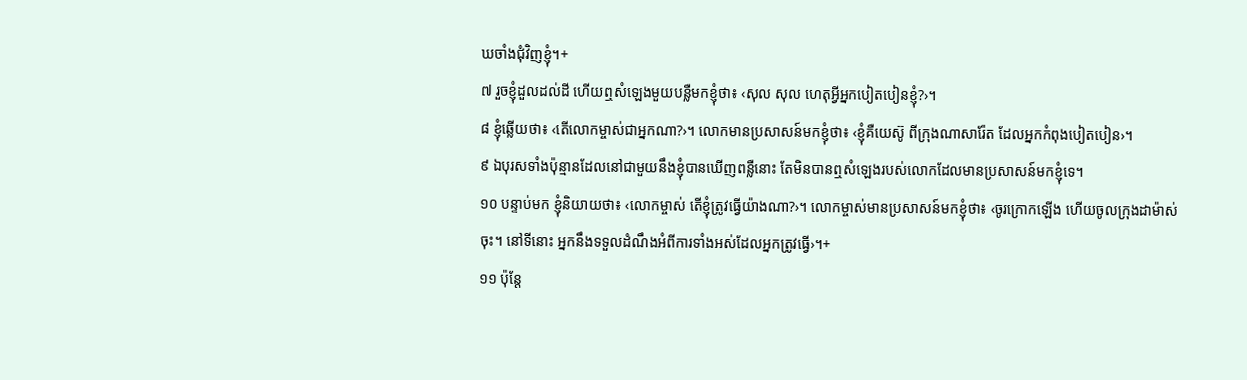ឃចាំងជុំវិញខ្ញុំ។+
៧ រួចខ្ញុំដួលដល់ដី ហើយឮសំឡេងមួយបន្លឺមកខ្ញុំថា៖ ‹សុល សុល ហេតុអ្វីអ្នកបៀតបៀនខ្ញុំ?›។
៨ ខ្ញុំឆ្លើយថា៖ ‹តើលោកម្ចាស់ជាអ្នកណា?›។ លោកមានប្រសាសន៍មកខ្ញុំថា៖ ‹ខ្ញុំគឺយេស៊ូ ពីក្រុងណាសារ៉ែត ដែលអ្នកកំពុងបៀតបៀន›។
៩ ឯបុរសទាំងប៉ុន្មានដែលនៅជាមួយនឹងខ្ញុំបានឃើញពន្លឺនោះ តែមិនបានឮសំឡេងរបស់លោកដែលមានប្រសាសន៍មកខ្ញុំទេ។
១០ បន្ទាប់មក ខ្ញុំនិយាយថា៖ ‹លោកម្ចាស់ តើខ្ញុំត្រូវធ្វើយ៉ាងណា?›។ លោកម្ចាស់មានប្រសាសន៍មកខ្ញុំថា៖ ‹ចូរក្រោកឡើង ហើយចូលក្រុងដាម៉ាស់ចុះ។ នៅទីនោះ អ្នកនឹងទទួលដំណឹងអំពីការទាំងអស់ដែលអ្នកត្រូវធ្វើ›។+
១១ ប៉ុន្តែ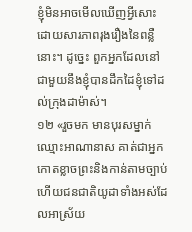ខ្ញុំមិនអាចមើលឃើញអ្វីសោះដោយសារភាពរុងរឿងនៃពន្លឺនោះ។ ដូច្នេះ ពួកអ្នកដែលនៅជាមួយនឹងខ្ញុំបានដឹកដៃខ្ញុំទៅដល់ក្រុងដាម៉ាស់។
១២ «រួចមក មានបុរសម្នាក់ឈ្មោះអាណានាស គាត់ជាអ្នកកោតខ្លាចព្រះនិងកាន់តាមច្បាប់ ហើយជនជាតិយូដាទាំងអស់ដែលអាស្រ័យ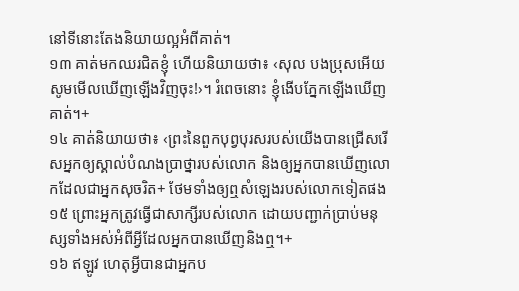នៅទីនោះតែងនិយាយល្អអំពីគាត់។
១៣ គាត់មកឈរជិតខ្ញុំ ហើយនិយាយថា៖ ‹សុល បងប្រុសអើយ សូមមើលឃើញឡើងវិញចុះ!›។ រំពេចនោះ ខ្ញុំងើបភ្នែកឡើងឃើញគាត់។+
១៤ គាត់និយាយថា៖ ‹ព្រះនៃពួកបុព្វបុរសរបស់យើងបានជ្រើសរើសអ្នកឲ្យស្គាល់បំណងប្រាថ្នារបស់លោក និងឲ្យអ្នកបានឃើញលោកដែលជាអ្នកសុចរិត+ ថែមទាំងឲ្យឮសំឡេងរបស់លោកទៀតផង
១៥ ព្រោះអ្នកត្រូវធ្វើជាសាក្សីរបស់លោក ដោយបញ្ជាក់ប្រាប់មនុស្សទាំងអស់អំពីអ្វីដែលអ្នកបានឃើញនិងឮ។+
១៦ ឥឡូវ ហេតុអ្វីបានជាអ្នកប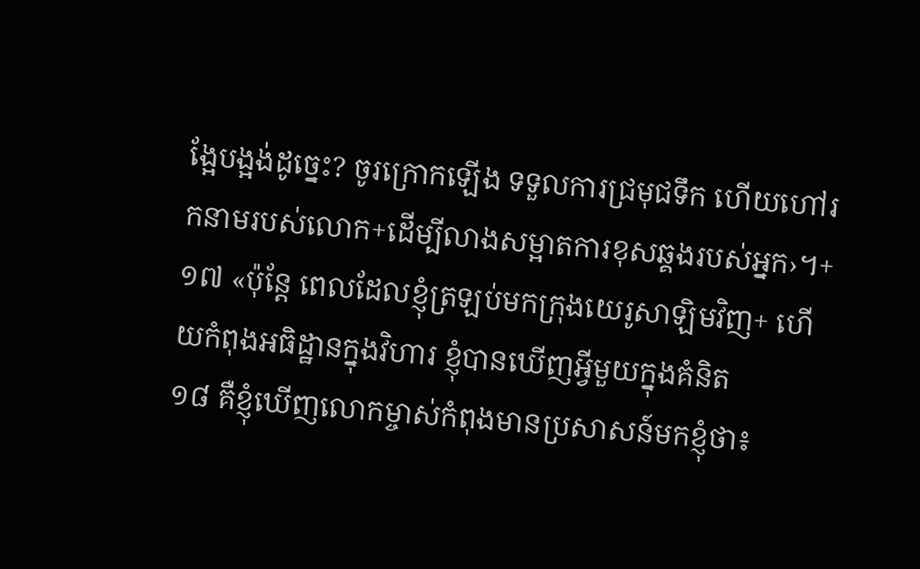ង្អែបង្អង់ដូច្នេះ? ចូរក្រោកឡើង ទទួលការជ្រមុជទឹក ហើយហៅរកនាមរបស់លោក+ដើម្បីលាងសម្អាតការខុសឆ្គងរបស់អ្នក›។+
១៧ «ប៉ុន្តែ ពេលដែលខ្ញុំត្រឡប់មកក្រុងយេរូសាឡិមវិញ+ ហើយកំពុងអធិដ្ឋានក្នុងវិហារ ខ្ញុំបានឃើញអ្វីមួយក្នុងគំនិត
១៨ គឺខ្ញុំឃើញលោកម្ចាស់កំពុងមានប្រសាសន៍មកខ្ញុំថា៖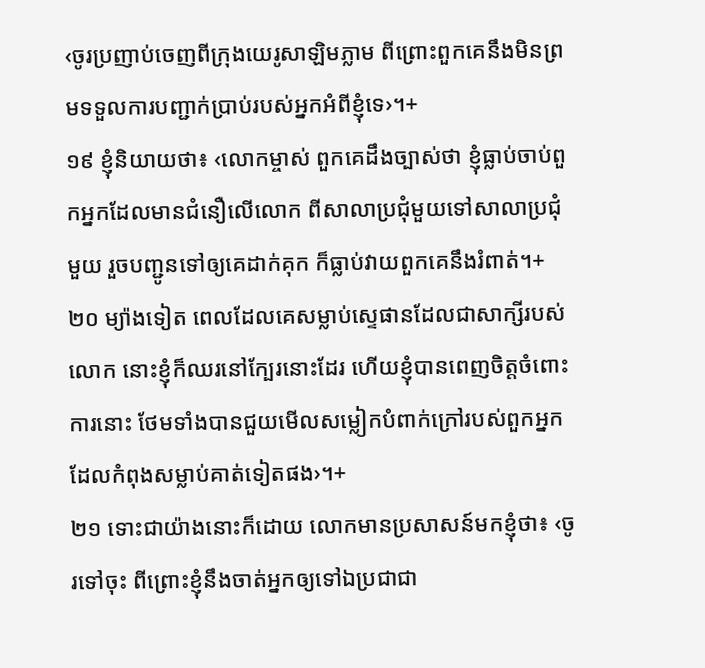‹ចូរប្រញាប់ចេញពីក្រុងយេរូសាឡិមភ្លាម ពីព្រោះពួកគេនឹងមិនព្រមទទួលការបញ្ជាក់ប្រាប់របស់អ្នកអំពីខ្ញុំទេ›។+
១៩ ខ្ញុំនិយាយថា៖ ‹លោកម្ចាស់ ពួកគេដឹងច្បាស់ថា ខ្ញុំធ្លាប់ចាប់ពួកអ្នកដែលមានជំនឿលើលោក ពីសាលាប្រជុំមួយទៅសាលាប្រជុំមួយ រួចបញ្ជូនទៅឲ្យគេដាក់គុក ក៏ធ្លាប់វាយពួកគេនឹងរំពាត់។+
២០ ម្យ៉ាងទៀត ពេលដែលគេសម្លាប់ស្ទេផានដែលជាសាក្សីរបស់លោក នោះខ្ញុំក៏ឈរនៅក្បែរនោះដែរ ហើយខ្ញុំបានពេញចិត្តចំពោះការនោះ ថែមទាំងបានជួយមើលសម្លៀកបំពាក់ក្រៅរបស់ពួកអ្នកដែលកំពុងសម្លាប់គាត់ទៀតផង›។+
២១ ទោះជាយ៉ាងនោះក៏ដោយ លោកមានប្រសាសន៍មកខ្ញុំថា៖ ‹ចូរទៅចុះ ពីព្រោះខ្ញុំនឹងចាត់អ្នកឲ្យទៅឯប្រជាជា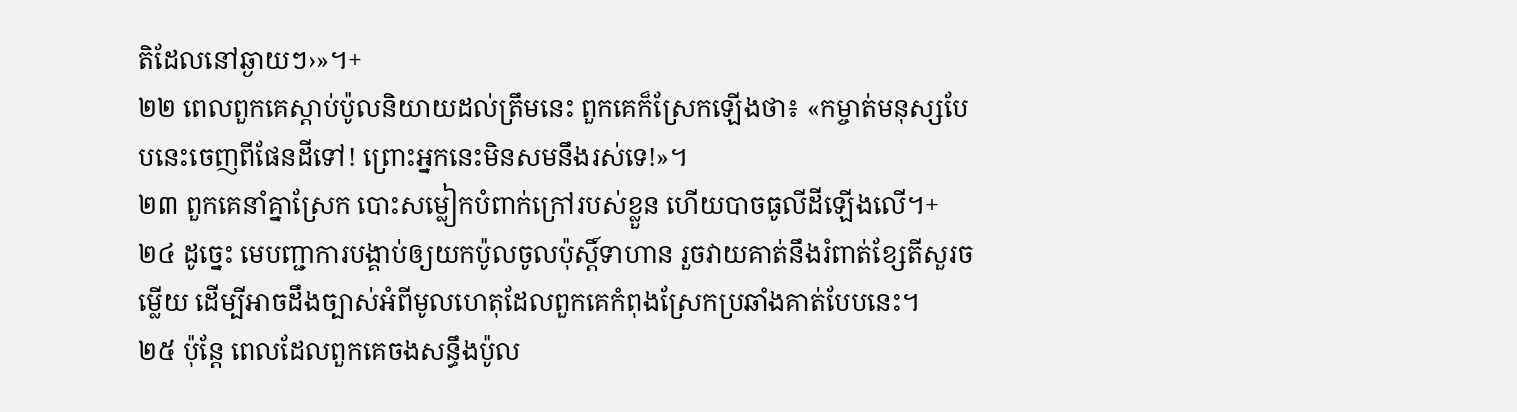តិដែលនៅឆ្ងាយៗ›»។+
២២ ពេលពួកគេស្ដាប់ប៉ូលនិយាយដល់ត្រឹមនេះ ពួកគេក៏ស្រែកឡើងថា៖ «កម្ចាត់មនុស្សបែបនេះចេញពីផែនដីទៅ! ព្រោះអ្នកនេះមិនសមនឹងរស់ទេ!»។
២៣ ពួកគេនាំគ្នាស្រែក បោះសម្លៀកបំពាក់ក្រៅរបស់ខ្លួន ហើយបាចធូលីដីឡើងលើ។+
២៤ ដូច្នេះ មេបញ្ជាការបង្គាប់ឲ្យយកប៉ូលចូលប៉ុស្តិ៍ទាហាន រួចវាយគាត់នឹងរំពាត់ខ្សែតីសួរចម្លើយ ដើម្បីអាចដឹងច្បាស់អំពីមូលហេតុដែលពួកគេកំពុងស្រែកប្រឆាំងគាត់បែបនេះ។
២៥ ប៉ុន្តែ ពេលដែលពួកគេចងសន្ធឹងប៉ូល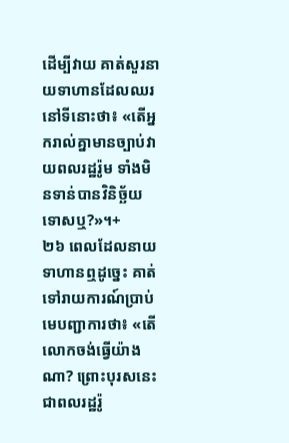ដើម្បីវាយ គាត់សួរនាយទាហានដែលឈរនៅទីនោះថា៖ «តើអ្នករាល់គ្នាមានច្បាប់វាយពលរដ្ឋរ៉ូម ទាំងមិនទាន់បានវិនិច្ឆ័យទោសឬ?»។+
២៦ ពេលដែលនាយទាហានឮដូច្នេះ គាត់ទៅរាយការណ៍ប្រាប់មេបញ្ជាការថា៖ «តើលោកចង់ធ្វើយ៉ាងណា? ព្រោះបុរសនេះជាពលរដ្ឋរ៉ូ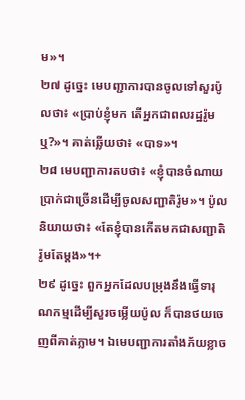ម»។
២៧ ដូច្នេះ មេបញ្ជាការបានចូលទៅសួរប៉ូលថា៖ «ប្រាប់ខ្ញុំមក តើអ្នកជាពលរដ្ឋរ៉ូមឬ?»។ គាត់ឆ្លើយថា៖ «បាទ»។
២៨ មេបញ្ជាការតបថា៖ «ខ្ញុំបានចំណាយប្រាក់ជាច្រើនដើម្បីចូលសញ្ជាតិរ៉ូម»។ ប៉ូលនិយាយថា៖ «តែខ្ញុំបានកើតមកជាសញ្ជាតិរ៉ូមតែម្ដង»។+
២៩ ដូច្នេះ ពួកអ្នកដែលបម្រុងនឹងធ្វើទារុណកម្មដើម្បីសួរចម្លើយប៉ូល ក៏បានថយចេញពីគាត់ភ្លាម។ ឯមេបញ្ជាការតាំងភ័យខ្លាច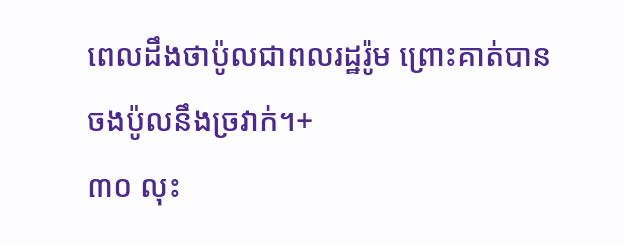ពេលដឹងថាប៉ូលជាពលរដ្ឋរ៉ូម ព្រោះគាត់បានចងប៉ូលនឹងច្រវាក់។+
៣០ លុះ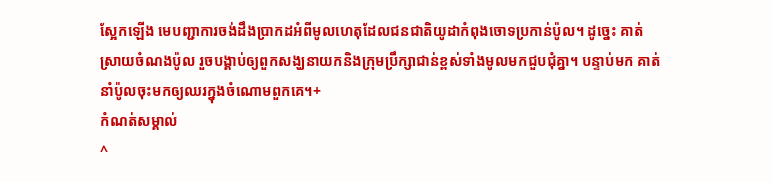ស្អែកឡើង មេបញ្ជាការចង់ដឹងប្រាកដអំពីមូលហេតុដែលជនជាតិយូដាកំពុងចោទប្រកាន់ប៉ូល។ ដូច្នេះ គាត់ស្រាយចំណងប៉ូល រួចបង្គាប់ឲ្យពួកសង្ឃនាយកនិងក្រុមប្រឹក្សាជាន់ខ្ពស់ទាំងមូលមកជួបជុំគ្នា។ បន្ទាប់មក គាត់នាំប៉ូលចុះមកឲ្យឈរក្នុងចំណោមពួកគេ។+
កំណត់សម្គាល់
^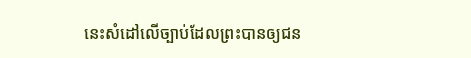នេះសំដៅលើច្បាប់ដែលព្រះបានឲ្យជន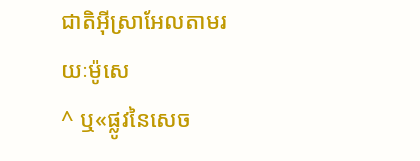ជាតិអ៊ីស្រាអែលតាមរយៈម៉ូសេ
^ ឬ«ផ្លូវនៃសេច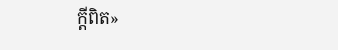ក្ដីពិត»